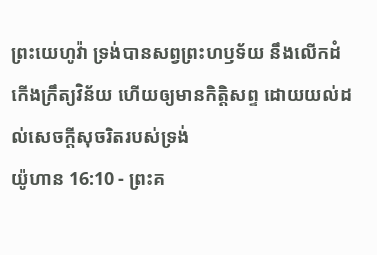ព្រះយេហូវ៉ា ទ្រង់បានសព្វព្រះហឫទ័យ នឹងលើកដំកើងក្រឹត្យវិន័យ ហើយឲ្យមានកិត្តិសព្ទ ដោយយល់ដល់សេចក្ដីសុចរិតរបស់ទ្រង់
យ៉ូហាន 16:10 - ព្រះគ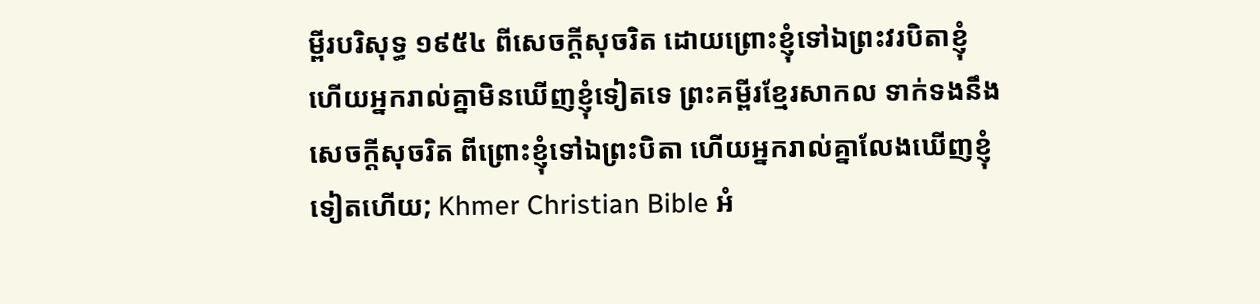ម្ពីរបរិសុទ្ធ ១៩៥៤ ពីសេចក្ដីសុចរិត ដោយព្រោះខ្ញុំទៅឯព្រះវរបិតាខ្ញុំ ហើយអ្នករាល់គ្នាមិនឃើញខ្ញុំទៀតទេ ព្រះគម្ពីរខ្មែរសាកល ទាក់ទងនឹងសេចក្ដីសុចរិត ពីព្រោះខ្ញុំទៅឯព្រះបិតា ហើយអ្នករាល់គ្នាលែងឃើញខ្ញុំទៀតហើយ; Khmer Christian Bible អំ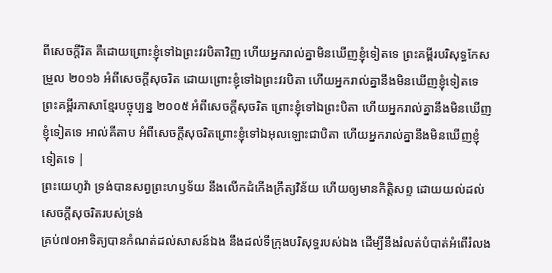ពីសេចក្ដីរិត គឺដោយព្រោះខ្ញុំទៅឯព្រះវរបិតាវិញ ហើយអ្នករាល់គ្នាមិនឃើញខ្ញុំទៀតទេ ព្រះគម្ពីរបរិសុទ្ធកែសម្រួល ២០១៦ អំពីសេចក្តីសុចរិត ដោយព្រោះខ្ញុំទៅឯព្រះវរបិតា ហើយអ្នករាល់គ្នានឹងមិនឃើញខ្ញុំទៀតទេ ព្រះគម្ពីរភាសាខ្មែរបច្ចុប្បន្ន ២០០៥ អំពីសេចក្ដីសុចរិត ព្រោះខ្ញុំទៅឯព្រះបិតា ហើយអ្នករាល់គ្នានឹងមិនឃើញខ្ញុំទៀតទេ អាល់គីតាប អំពីសេចក្ដីសុចរិតព្រោះខ្ញុំទៅឯអុលឡោះជាបិតា ហើយអ្នករាល់គ្នានឹងមិនឃើញខ្ញុំទៀតទេ |
ព្រះយេហូវ៉ា ទ្រង់បានសព្វព្រះហឫទ័យ នឹងលើកដំកើងក្រឹត្យវិន័យ ហើយឲ្យមានកិត្តិសព្ទ ដោយយល់ដល់សេចក្ដីសុចរិតរបស់ទ្រង់
គ្រប់៧០អាទិត្យបានកំណត់ដល់សាសន៍ឯង នឹងដល់ទីក្រុងបរិសុទ្ធរបស់ឯង ដើម្បីនឹងរំលត់បំបាត់អំពើរំលង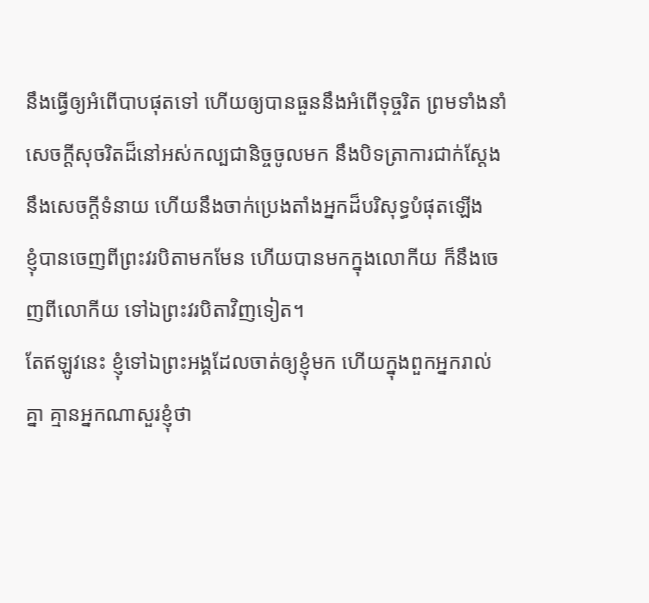នឹងធ្វើឲ្យអំពើបាបផុតទៅ ហើយឲ្យបានធួននឹងអំពើទុច្ចរិត ព្រមទាំងនាំសេចក្ដីសុចរិតដ៏នៅអស់កល្បជានិច្ចចូលមក នឹងបិទត្រាការជាក់ស្តែង នឹងសេចក្ដីទំនាយ ហើយនឹងចាក់ប្រេងតាំងអ្នកដ៏បរិសុទ្ធបំផុតឡើង
ខ្ញុំបានចេញពីព្រះវរបិតាមកមែន ហើយបានមកក្នុងលោកីយ ក៏នឹងចេញពីលោកីយ ទៅឯព្រះវរបិតាវិញទៀត។
តែឥឡូវនេះ ខ្ញុំទៅឯព្រះអង្គដែលចាត់ឲ្យខ្ញុំមក ហើយក្នុងពួកអ្នករាល់គ្នា គ្មានអ្នកណាសួរខ្ញុំថា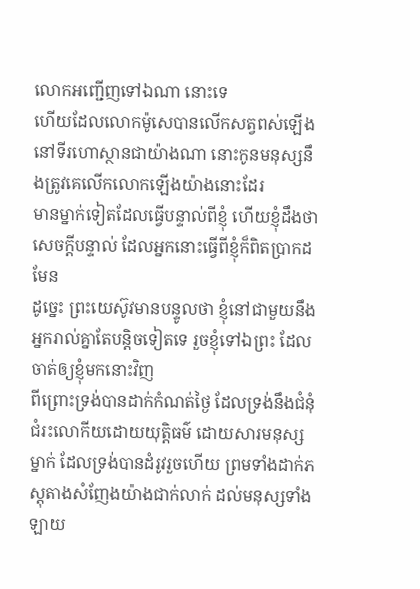លោកអញ្ជើញទៅឯណា នោះទេ
ហើយដែលលោកម៉ូសេបានលើកសត្វពស់ឡើង នៅទីរហោស្ថានជាយ៉ាងណា នោះកូនមនុស្សនឹងត្រូវគេលើកលោកឡើងយ៉ាងនោះដែរ
មានម្នាក់ទៀតដែលធ្វើបន្ទាល់ពីខ្ញុំ ហើយខ្ញុំដឹងថា សេចក្ដីបន្ទាល់ ដែលអ្នកនោះធ្វើពីខ្ញុំក៏ពិតប្រាកដមែន
ដូច្នេះ ព្រះយេស៊ូវមានបន្ទូលថា ខ្ញុំនៅជាមួយនឹងអ្នករាល់គ្នាតែបន្តិចទៀតទេ រួចខ្ញុំទៅឯព្រះ ដែលចាត់ឲ្យខ្ញុំមកនោះវិញ
ពីព្រោះទ្រង់បានដាក់កំណត់ថ្ងៃ ដែលទ្រង់នឹងជំនុំជំរះលោកីយដោយយុត្តិធម៌ ដោយសារមនុស្សម្នាក់ ដែលទ្រង់បានដំរូវរួចហើយ ព្រមទាំងដាក់ភស្តុតាងសំញែងយ៉ាងជាក់លាក់ ដល់មនុស្សទាំងឡាយ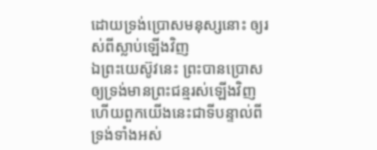ដោយទ្រង់ប្រោសមនុស្សនោះ ឲ្យរស់ពីស្លាប់ឡើងវិញ
ឯព្រះយេស៊ូវនេះ ព្រះបានប្រោសឲ្យទ្រង់មានព្រះជន្មរស់ឡើងវិញ ហើយពួកយើងនេះជាទីបន្ទាល់ពីទ្រង់ទាំងអស់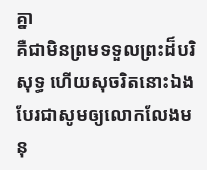គ្នា
គឺជាមិនព្រមទទួលព្រះដ៏បរិសុទ្ធ ហើយសុចរិតនោះឯង បែរជាសូមឲ្យលោកលែងមនុ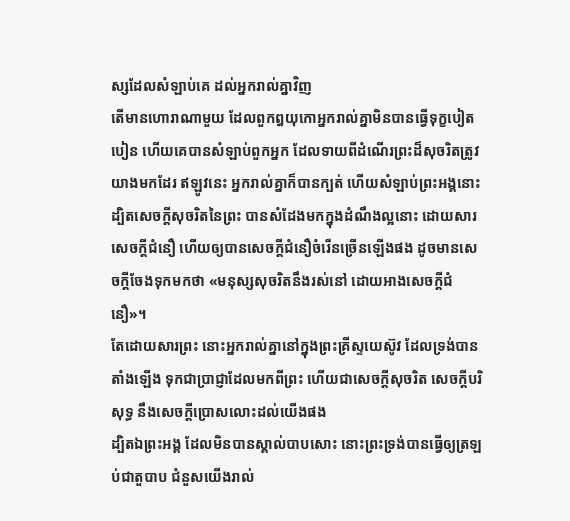ស្សដែលសំឡាប់គេ ដល់អ្នករាល់គ្នាវិញ
តើមានហោរាណាមួយ ដែលពួកឰយុកោអ្នករាល់គ្នាមិនបានធ្វើទុក្ខបៀតបៀន ហើយគេបានសំឡាប់ពួកអ្នក ដែលទាយពីដំណើរព្រះដ៏សុចរិតត្រូវយាងមកដែរ ឥឡូវនេះ អ្នករាល់គ្នាក៏បានក្បត់ ហើយសំឡាប់ព្រះអង្គនោះ
ដ្បិតសេចក្ដីសុចរិតនៃព្រះ បានសំដែងមកក្នុងដំណឹងល្អនោះ ដោយសារសេចក្ដីជំនឿ ហើយឲ្យបានសេចក្ដីជំនឿចំរើនច្រើនឡើងផង ដូចមានសេចក្ដីចែងទុកមកថា «មនុស្សសុចរិតនឹងរស់នៅ ដោយអាងសេចក្ដីជំនឿ»។
តែដោយសារព្រះ នោះអ្នករាល់គ្នានៅក្នុងព្រះគ្រីស្ទយេស៊ូវ ដែលទ្រង់បានតាំងឡើង ទុកជាប្រាជ្ញាដែលមកពីព្រះ ហើយជាសេចក្ដីសុចរិត សេចក្ដីបរិសុទ្ធ នឹងសេចក្ដីប្រោសលោះដល់យើងផង
ដ្បិតឯព្រះអង្គ ដែលមិនបានស្គាល់បាបសោះ នោះព្រះទ្រង់បានធ្វើឲ្យត្រឡប់ជាតួបាប ជំនួសយើងរាល់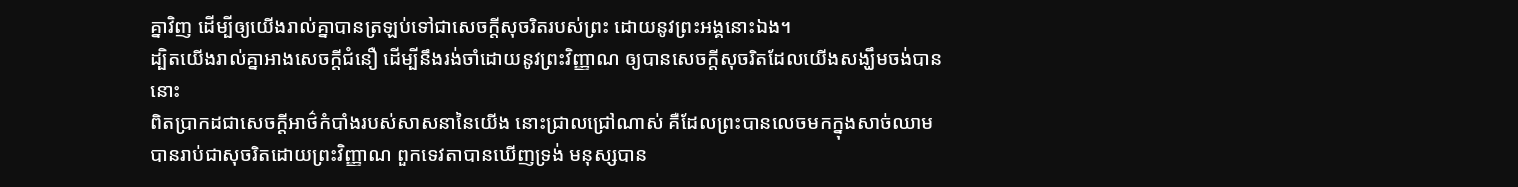គ្នាវិញ ដើម្បីឲ្យយើងរាល់គ្នាបានត្រឡប់ទៅជាសេចក្ដីសុចរិតរបស់ព្រះ ដោយនូវព្រះអង្គនោះឯង។
ដ្បិតយើងរាល់គ្នាអាងសេចក្ដីជំនឿ ដើម្បីនឹងរង់ចាំដោយនូវព្រះវិញ្ញាណ ឲ្យបានសេចក្ដីសុចរិតដែលយើងសង្ឃឹមចង់បាននោះ
ពិតប្រាកដជាសេចក្ដីអាថ៌កំបាំងរបស់សាសនានៃយើង នោះជ្រាលជ្រៅណាស់ គឺដែលព្រះបានលេចមកក្នុងសាច់ឈាម បានរាប់ជាសុចរិតដោយព្រះវិញ្ញាណ ពួកទេវតាបានឃើញទ្រង់ មនុស្សបាន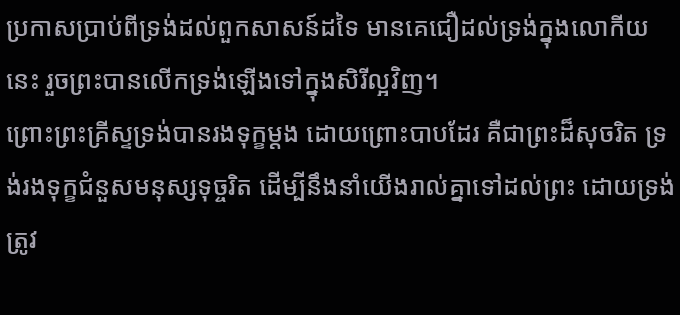ប្រកាសប្រាប់ពីទ្រង់ដល់ពួកសាសន៍ដទៃ មានគេជឿដល់ទ្រង់ក្នុងលោកីយនេះ រួចព្រះបានលើកទ្រង់ឡើងទៅក្នុងសិរីល្អវិញ។
ព្រោះព្រះគ្រីស្ទទ្រង់បានរងទុក្ខម្តង ដោយព្រោះបាបដែរ គឺជាព្រះដ៏សុចរិត ទ្រង់រងទុក្ខជំនួសមនុស្សទុច្ចរិត ដើម្បីនឹងនាំយើងរាល់គ្នាទៅដល់ព្រះ ដោយទ្រង់ត្រូវ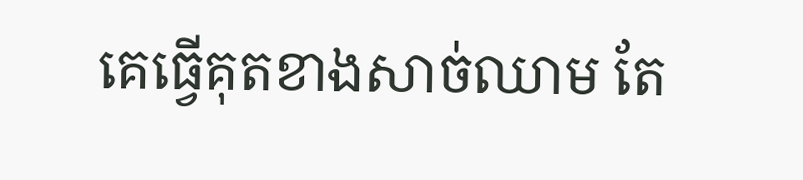គេធ្វើគុតខាងសាច់ឈាម តែ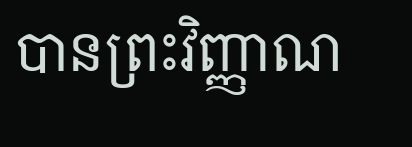បានព្រះវិញ្ញាណ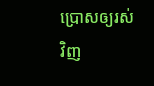ប្រោសឲ្យរស់វិញ